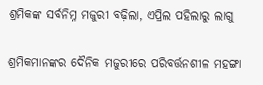ଶ୍ରମିକଙ୍କ ସର୍ବନିମ୍ନ ମଜୁରୀ ବଢ଼ିଲା, ଏପ୍ରିଲ ପହିଲାରୁ ଲାଗୁ

ଶ୍ରମିକମାନଙ୍କର ଦୈନିକ ମଜୁରୀରେ ପରିବର୍ତ୍ତନଶୀଳ ମହଙ୍ଗା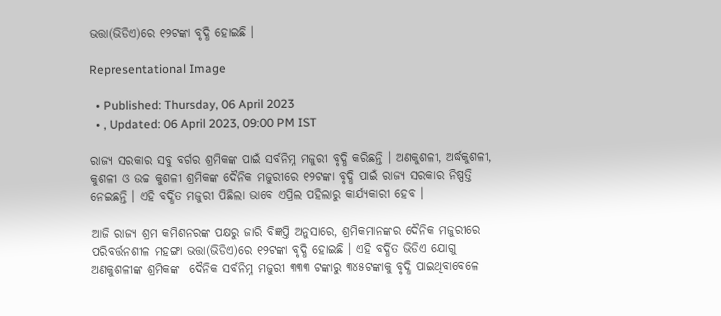ଭତ୍ତା(ଭିଡିଏ)ରେ ୧୨ଟଙ୍କା ବୃଦ୍ଧି ହୋଇଛି ।

Representational Image

  • Published: Thursday, 06 April 2023
  • , Updated: 06 April 2023, 09:00 PM IST

ରାଜ୍ୟ ସରକାର ସବୁ ବର୍ଗର ଶ୍ରମିକଙ୍କ ପାଇଁ ସର୍ବନିମ୍ନ ମଜୁରୀ ବୃଦ୍ଧି କରିଛନ୍ତି । ଅଣକୁଶଳୀ, ଅର୍ଦ୍ଧକୁଶଳୀ, କୁଶଳୀ ଓ ଉଚ୍ଚ କୁଶଳୀ ଶ୍ରମିକଙ୍କ ଦୈନିକ ମଜୁରୀରେ ୧୨ଟଙ୍କା ବୃଦ୍ଧି ପାଇଁ ରାଜ୍ୟ ସରକାର ନିଷ୍ପତ୍ତି ନେଇଛନ୍ତି । ଏହି ବର୍ଦ୍ଧିତ ମଜୁରୀ ପିଛିଲା ଭାବେ ଏପ୍ରିଲ ପହିଲାରୁ କାର୍ଯ୍ୟକାରୀ ହେବ ।

ଆଜି ରାଜ୍ୟ ଶ୍ରମ କମିଶନରଙ୍କ ପକ୍ଷରୁ ଜାରି ବିଜ୍ଞପ୍ତି ଅନୁସାରେ, ଶ୍ରମିକମାନଙ୍କର ଦୈନିକ ମଜୁରୀରେ ପରିବର୍ତ୍ତନଶୀଳ ମହଙ୍ଗା ଭତ୍ତା(ଭିଡିଏ)ରେ ୧୨ଟଙ୍କା ବୃଦ୍ଧି ହୋଇଛି । ଏହି ବର୍ଦ୍ଧିତ ଭିଡିଏ ଯୋଗୁ ଅଣକୁଶଳୀଙ୍କ ଶ୍ରମିକଙ୍କ  ଦୈନିକ ସର୍ବନିମ୍ନ ମଜୁରୀ ୩୩୩ ଟଙ୍କାରୁ ୩୪୫ଟଙ୍କାକୁ ବୃଦ୍ଧି ପାଇଥିବାବେଳେ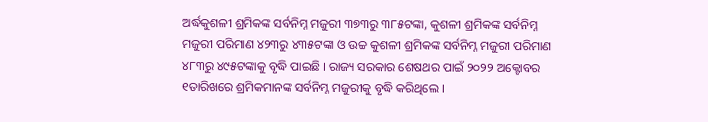ଅର୍ଦ୍ଧକୁଶଳୀ ଶ୍ରମିକଙ୍କ ସର୍ବନିମ୍ନ ମଜୁରୀ ୩୭୩ରୁ ୩୮୫ଟଙ୍କା, କୁଶଳୀ ଶ୍ରମିକଙ୍କ ସର୍ବନିମ୍ନ ମଜୁରୀ ପରିମାଣ ୪୨୩ରୁ ୪୩୫ଟଙ୍କା ଓ ଉଚ୍ଚ କୁଶଳୀ ଶ୍ରମିକଙ୍କ ସର୍ବନିମ୍ନ ମଜୁରୀ ପରିମାଣ ୪୮୩ରୁ ୪୯୫ଟଙ୍କାକୁ ବୃଦ୍ଧି ପାଇଛି । ରାଜ୍ୟ ସରକାର ଶେଷଥର ପାଇଁ ୨୦୨୨ ଅକ୍ଟୋବର ୧ତାରିଖରେ ଶ୍ରମିକମାନଙ୍କ ସର୍ବନିମ୍ନ ମଜୁରୀକୁ ବୃଦ୍ଧି କରିଥିଲେ ।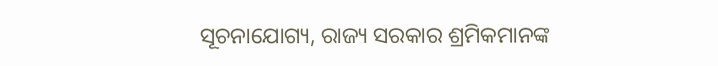ସୂଚନାଯୋଗ୍ୟ, ରାଜ୍ୟ ସରକାର ଶ୍ରମିକମାନଙ୍କ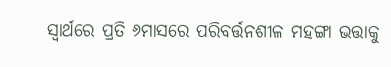ସ୍ୱାର୍ଥରେ ପ୍ରତି ୬ମାସରେ ପରିବର୍ତ୍ତନଶୀଳ ମହଙ୍ଗା ଭତ୍ତାକୁ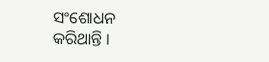ସଂଶୋଧନ କରିଥାନ୍ତି ।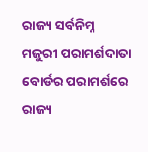ରାଜ୍ୟ ସର୍ବନିମ୍ନ ମଜୁରୀ ପରାମର୍ଶଦାତା ବୋର୍ଡର ପରାମର୍ଶରେ ରାଜ୍ୟ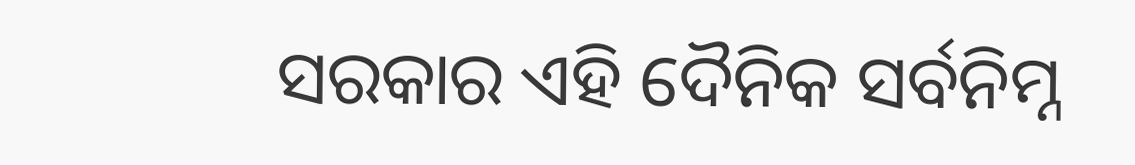ସରକାର ଏହି ଦୈନିକ ସର୍ବନିମ୍ନ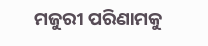ମଜୁରୀ ପରିଣାମକୁ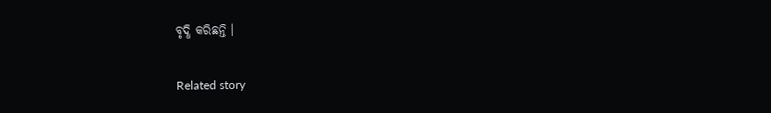ବୃଦ୍ଧି କରିଛନ୍ତି ।

Related story